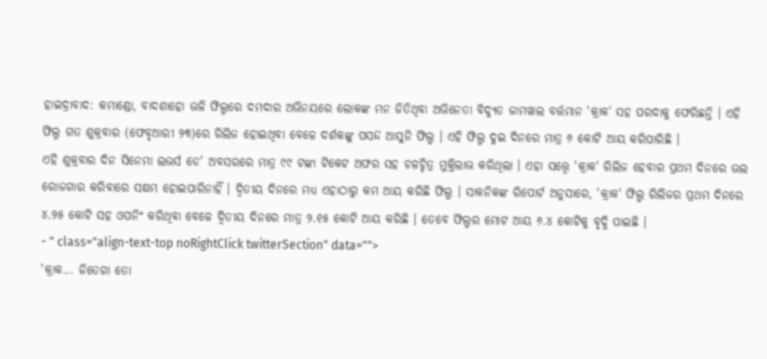ହାଇଦ୍ରାବାଦ: କମାଣ୍ଡୋ, ବାଦଶାହୋ ଭଳି ଫିଲ୍ମରେ ଦମଦାର ଅଭିନୟରେ ଲୋକଙ୍କ ମନ ଜିତିଥିବା ଅଭିନେତା ବିଦ୍ୟୁତ ଜାମୱାଲ ବର୍ତ୍ତମାନ 'କ୍ରାକ' ସହ ପରଦାକୁ ଫେରିଛନ୍ତି । ଏହି ଫିଲ୍ମ ଗତ ଶୁକ୍ରବାର (ଫେବୃଆରୀ ୨୩)ରେ ରିଲିଜ ହୋଇଥିବା ବେଳେ ଦର୍ଶକଙ୍କୁ ପସନ୍ଦ ଆସୁନି ଫିଲ୍ମ । ଏହି ଫିଲ୍ମ ଦୁଇ ଦିନରେ ମାତ୍ର ୬ କୋଟି ଆୟ କରିପାରିଛି ।
ଏହି ଶୁକ୍ରବାର ଦିନ ସିନେମା ଲଭର୍ସ ଡେ' ଅବସରରେ ମାତ୍ର ୯୯ ଟଙ୍କା ଟିକେଟ ଅଫର ସହ ଚଳଚ୍ଚିତ୍ର ମୁକ୍ତିଲାଭ କରିଥିଲା । ଏହା ସତ୍ତ୍ୱେ 'କ୍ରାକ' ରିଲିଜ ହେବାର ପ୍ରଥମ ଦିନରେ ଭଲ ରୋଜଗାର କରିବାରେ ସକ୍ଷମ ହୋଇପାରିନାହିଁ । ଦ୍ୱିତୀୟ ଦିନରେ ମଧ୍ୟ ଏହାଠାରୁ କମ ଆୟ କରିଛି ଫିଲ୍ମ । ସାକନିକଙ୍କ ରିପୋର୍ଟ ଅନୁସାରେ, 'କ୍ରାକ' ଫିଲ୍ମ ରିଲିଜର ପ୍ରଥମ ଦିନରେ ୪.୨୫ କୋଟି ସହ ଓପନିଂ କରିଥିବା ବେଳେ ଦ୍ୱିତୀୟ ଦିନରେ ମାତ୍ର ୨.୧୫ କୋଟି ଆୟ କରିଛି । ତେବେ ଫିଲ୍ମର ମୋଟ ଆୟ ୬.୪ କୋଟିକୁ ବୃଦ୍ଧି ପାଇଛି ।
- " class="align-text-top noRightClick twitterSection" data="">
'କ୍ରାକ... ଜିତେଗା ତୋ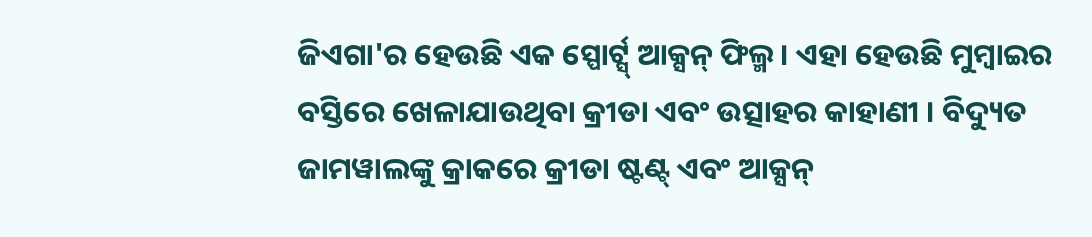ଜିଏଗା'ର ହେଉଛି ଏକ ସ୍ପୋର୍ଟ୍ସ୍ ଆକ୍ସନ୍ ଫିଲ୍ମ । ଏହା ହେଉଛି ମୁମ୍ବାଇର ବସ୍ତିରେ ଖେଳାଯାଉଥିବା କ୍ରୀଡା ଏବଂ ଉତ୍ସାହର କାହାଣୀ । ବିଦ୍ୟୁତ ଜାମୱାଲଙ୍କୁ କ୍ରାକରେ କ୍ରୀଡା ଷ୍ଟଣ୍ଟ୍ ଏବଂ ଆକ୍ସନ୍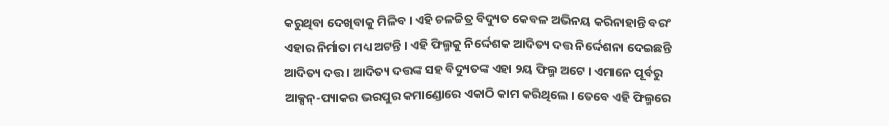କରୁଥିବା ଦେଖିବାକୁ ମିଳିବ । ଏହି ଚଳଚ୍ଚିତ୍ର ବିଦ୍ୟୁତ କେବଳ ଅଭିନୟ କରିନାହାନ୍ତି ବରଂ ଏହାର ନିର୍ମାତା ମଧ୍ୟ ଅଟନ୍ତି । ଏହି ଫିଲ୍ମକୁ ନିର୍ଦ୍ଦେଶକ ଆଦିତ୍ୟ ଦତ୍ତ ନିର୍ଦ୍ଦେଶନା ଦେଇଛନ୍ତି ଆଦିତ୍ୟ ଦତ୍ତ । ଆଦିତ୍ୟ ଦତ୍ତଙ୍କ ସହ ବିଦ୍ୟୁତଙ୍କ ଏହା ୨ୟ ଫିଲ୍ମ ଅଟେ । ଏମାନେ ପୂର୍ବରୁ ଆକ୍ସନ୍-ପ୍ୟାକର ଭରପୁର କମାଣ୍ଡୋରେ ଏକାଠି କାମ କରିଥିଲେ । ତେବେ ଏହି ଫିଲ୍ମରେ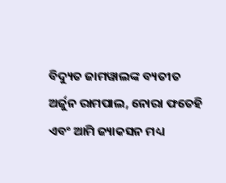ବିଦ୍ୟୁତ ଜାମୱାଲଙ୍କ ବ୍ୟତୀତ ଅର୍ଜୁନ ରାମପାଲ, ନୋରା ଫତେହି ଏବଂ ଆମି ଜ୍ୟାକସନ ମଧ୍ୟ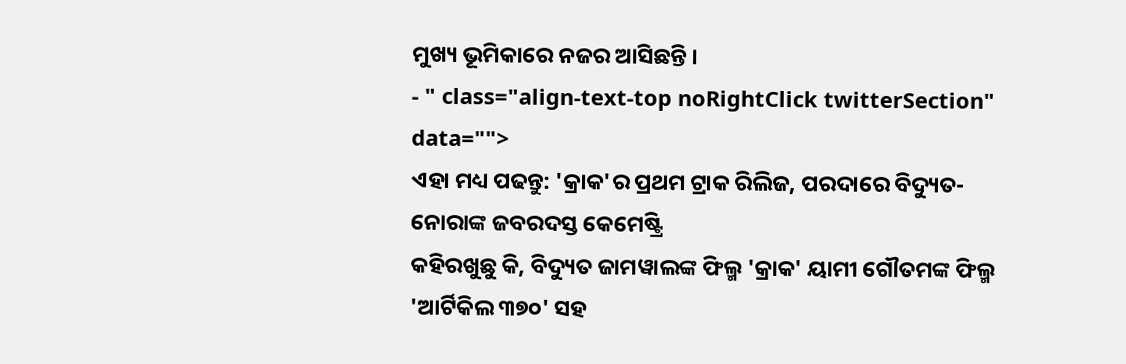ମୁଖ୍ୟ ଭୂମିକାରେ ନଜର ଆସିଛନ୍ତି ।
- " class="align-text-top noRightClick twitterSection" data="">
ଏହା ମଧ୍ୟ ପଢନ୍ତୁ: 'କ୍ରାକ'ର ପ୍ରଥମ ଟ୍ରାକ ରିଲିଜ, ପରଦାରେ ବିଦ୍ୟୁତ-ନୋରାଙ୍କ ଜବରଦସ୍ତ କେମେଷ୍ଟ୍ରି
କହିରଖୁଛୁ କି, ବିଦ୍ୟୁତ ଜାମୱାଲଙ୍କ ଫିଲ୍ମ 'କ୍ରାକ' ୟାମୀ ଗୌତମଙ୍କ ଫିଲ୍ମ 'ଆର୍ଟିକିଲ ୩୭୦' ସହ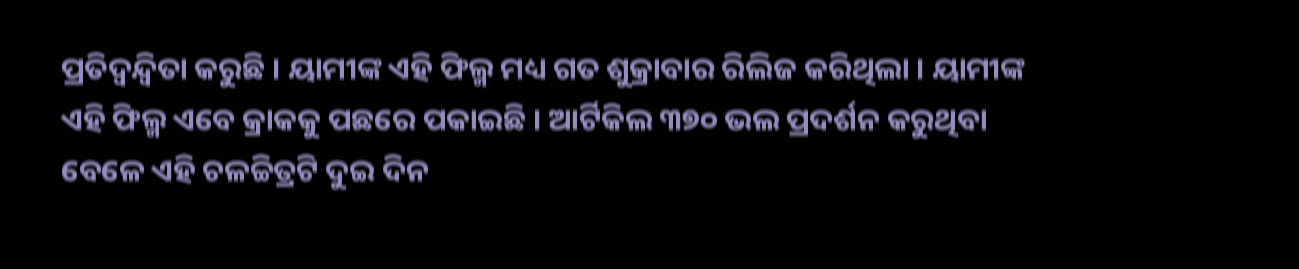ପ୍ରତିଦ୍ୱନ୍ଦ୍ୱିତା କରୁଛି । ୟାମୀଙ୍କ ଏହି ଫିଲ୍ମ ମଧ୍ୟ ଗତ ଶୁକ୍ରାବାର ରିଲିଜ କରିଥିଲା । ୟାମୀଙ୍କ ଏହି ଫିଲ୍ମ ଏବେ କ୍ରାକକୁ ପଛରେ ପକାଇଛି । ଆର୍ଟିକିଲ ୩୭୦ ଭଲ ପ୍ରଦର୍ଶନ କରୁଥିବା ବେଳେ ଏହି ଚଳଚ୍ଚିତ୍ରଟି ଦୁଇ ଦିନ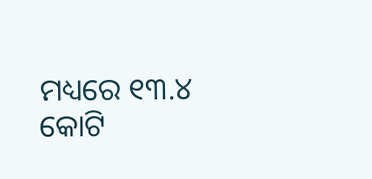ମଧ୍ୟରେ ୧୩.୪ କୋଟି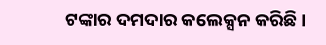ଟଙ୍କାର ଦମଦାର କଲେକ୍ସନ କରିଛି ।